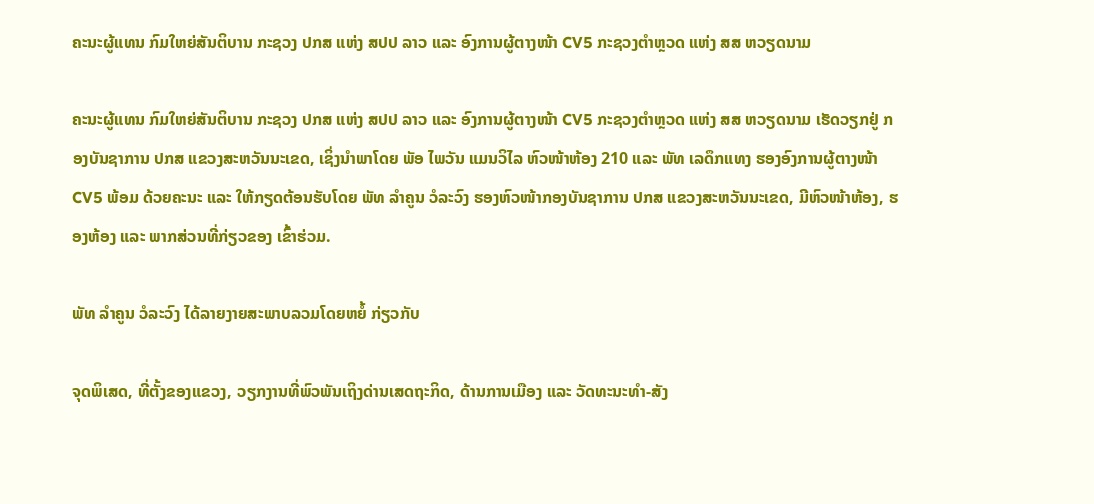ຄະນະຜູ້ແທນ ກົມໃຫຍ່ສັນຕິບານ ກະຊວງ ປກສ ແຫ່ງ ສປປ ລາວ ແລະ ອົງການຜູ້ຕາງໜ້າ CV5 ກະຊວງຕຳຫຼວດ ແຫ່ງ ສສ ຫວຽດນາມ

ຄະນະຜູ້ແທນ ກົມໃຫຍ່ສັນຕິບານ ກະຊວງ ປກສ ແຫ່ງ ສປປ ລາວ ແລະ ອົງການຜູ້ຕາງໜ້າ CV5 ກະຊວງຕຳຫຼວດ ແຫ່ງ ສສ ຫວຽດນາມ ເຮັດວຽກຢູ່ ກອງບັນຊາການ ປກສ ແຂວງສະຫວັນນະເຂດ, ເຊິ່ງນຳພາໂດຍ ພັອ ໄພວັນ ແມນວິໄລ ຫົວໜ້າຫ້ອງ 210 ແລະ ພັທ ເລດຶກແທງ ຮອງອົງການຜູ້ຕາງໜ້າ CV5 ພ້ອມ ດ້ວຍຄະນະ ແລະ ໃຫ້ກຽດຕ້ອນຮັບໂດຍ ພັທ ລຳຄູນ ວໍລະວົງ ຮອງຫົວໜ້າກອງບັນຊາການ ປກສ ແຂວງສະຫວັນນະເຂດ, ມີຫົວໜ້າຫ້ອງ, ຮອງຫ້ອງ ແລະ ພາກສ່ວນທີ່ກ່ຽວຂອງ ເຂົ້າຮ່ວມ.

ພັທ ລຳຄູນ ວໍລະວົງ ໄດ້ລາຍງາຍສະພາບລວມໂດຍຫຍໍ້ ກ່ຽວກັບ

ຈຸດພິເສດ, ທີ່ຕັ້ງຂອງແຂວງ, ວຽກງານທີ່ພົວພັນເຖິງດ່ານເສດຖະກິດ, ດ້ານການເມືອງ ແລະ ວັດທະນະທຳ-ສັງ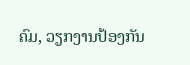ຄົມ, ວຽກງານປ້ອງກັນ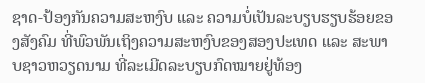ຊາດ-ປ້ອງກັນຄວາມສະຫງົບ ແລະ ຄວາມບໍ່ເປັນລະບຽບຮຽບຮ້ອຍຂອງສັງຄົມ ທີ່ພົວພັນເຖິງຄວາມສະຫງົບຂອງສອງປະເທດ ແລະ ສະພາບຊາວຫວຽດນາມ ທີ່ລະເມີດລະບຽບກົດໝາຍຢູ່ທ້ອງ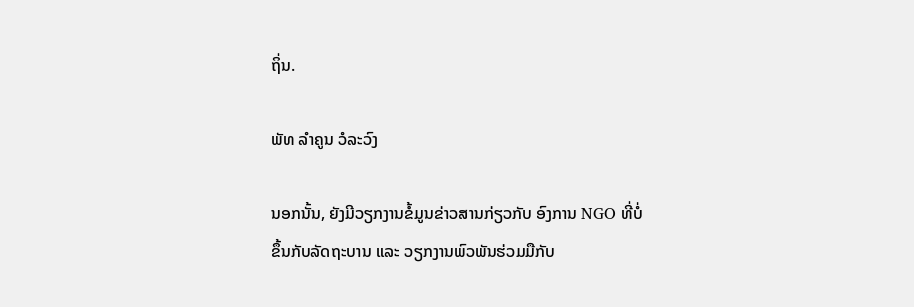ຖິ່ນ.

ພັທ ລຳຄູນ ວໍລະວົງ

ນອກນັ້ນ, ຍັງມີວຽກງານຂໍ້ມູນຂ່າວສານກ່ຽວກັບ ອົງການ NGO ທີ່ບໍ່ຂຶ້ນກັບລັດຖະບານ ແລະ ວຽກງານພົວພັນຮ່ວມມືກັບ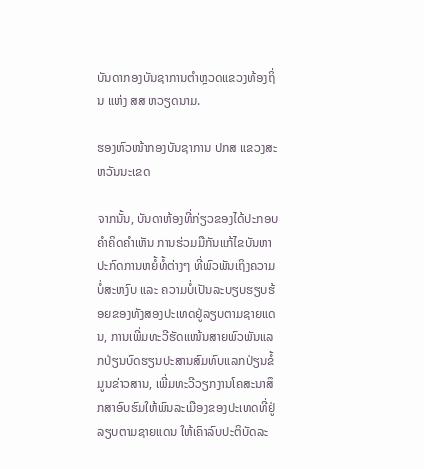ບັນດາກອງບັນຊາການຕຳຫຼວດແຂວງທ້ອງຖິ່ນ ແຫ່ງ ສສ ຫວຽດນາມ.

ຮອງຫົວໜ້າກອງບັນຊາການ ປກສ ແຂວງສະຫວັນນະເຂດ

ຈາກນັ້ນ, ບັນດາຫ້ອງທີ່ກ່ຽວຂອງໄດ້ປະກອບຄຳຄິດຄຳເຫັນ ການຮ່ວມມືກັນແກ້ໄຂບັນຫາປະກົດການຫຍໍ້ທໍ້ຕ່າງໆ ທີ່ພົວພັນເຖິງຄວາມບໍ່ສະຫງົບ ແລະ ຄວາມບໍ່ເປັນລະບຽບຮຽບຮ້ອຍຂອງທັງສອງປະເທດຢູ່ລຽບຕາມຊາຍແດນ, ການເພີ່ມທະວີຮັດແໜ້ນສາຍພົວພັນແລກປ່ຽນບົດຮຽນປະສານສົມທົບແລກປ່ຽນຂໍ້ມູນຂ່າວສານ, ເພີ່ມທະວີວຽກງານໂຄສະນາສຶກສາອົບຮົມໃຫ້ພົນລະເມືອງຂອງປະເທດທີ່ຢູ່ລຽບຕາມຊາຍແດນ ໃຫ້ເຄົາລົບປະຕິບັດລະ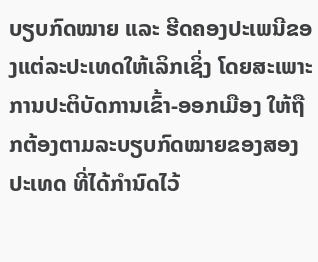ບຽບກົດໝາຍ ແລະ ຮີດຄອງປະເພນີຂອງແຕ່ລະປະເທດໃຫ້ເລິກເຊິ່ງ ໂດຍສະເພາະການປະຕິບັດການເຂົ້າ-ອອກເມືອງ ໃຫ້ຖືກຕ້ອງຕາມລະບຽບກົດໝາຍຂອງສອງປະເທດ ທີ່ໄດ້ກຳນົດໄວ້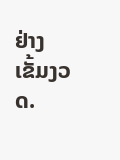ຢ່າງເຂັ້ມງວດ.